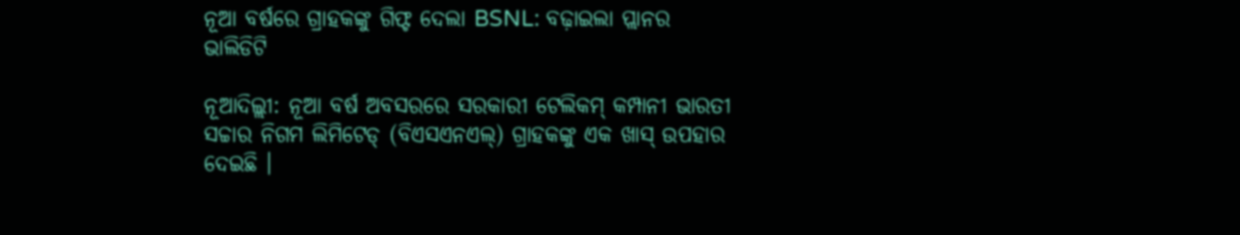ନୂଆ ବର୍ଷରେ ଗ୍ରାହକଙ୍କୁ ଗିଫ୍ଟ ଦେଲା BSNL: ବଢ଼ାଇଲା ପ୍ଲାନର ଭାଲିଡିଟି

ନୂଆଦିଲ୍ଲୀ: ନୂଆ ବର୍ଷ ଅବସରରେ ସରକାରୀ ଟେଲିକମ୍ କମ୍ପାନୀ ଭାରତୀ ସଚ୍ଚାର ନିଗମ ଲିମିଟେଡ୍ (ବିଏସଏନଏଲ୍) ଗ୍ରାହକଙ୍କୁ ଏକ ଖାସ୍ ଉପହାର ଦେଇଛି ।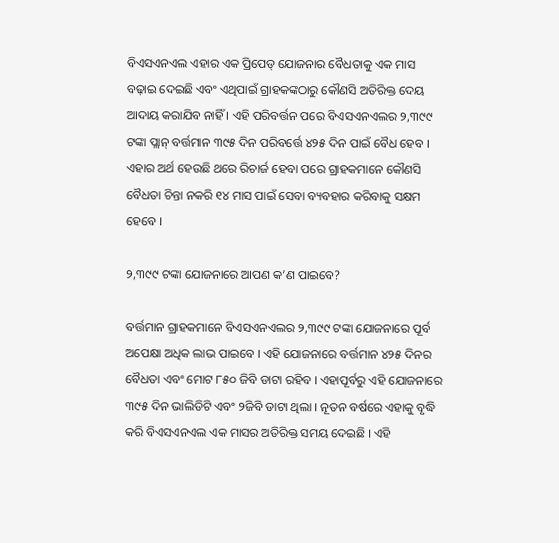ବିଏସଏନଏଲ ଏହାର ଏକ ପ୍ରିପେଡ୍ ଯୋଜନାର ବୈଧତାକୁ ଏକ ମାସ ବଢ଼ାଇ ଦେଇଛି ଏବଂ ଏଥିପାଇଁ ଗ୍ରାହକଙ୍କଠାରୁ କୌଣସି ଅତିରିକ୍ତ ଦେୟ ଆଦାୟ କରାଯିବ ନାହିଁ । ଏହି ପରିବର୍ତ୍ତନ ପରେ ବିଏସଏନଏଲର ୨,୩୯୯ ଟଙ୍କା ପ୍ଲାନ୍ ବର୍ତ୍ତମାନ ୩୯୫ ଦିନ ପରିବର୍ତ୍ତେ ୪୨୫ ଦିନ ପାଇଁ ବୈଧ ହେବ । ଏହାର ଅର୍ଥ ହେଉଛି ଥରେ ରିଚାର୍ଜ ହେବା ପରେ ଗ୍ରାହକମାନେ କୌଣସି ବୈଧତା ଚିନ୍ତା ନକରି ୧୪ ମାସ ପାଇଁ ସେବା ବ୍ୟବହାର କରିବାକୁ ସକ୍ଷମ ହେବେ ।

୨,୩୯୯ ଟଙ୍କା ଯୋଜନାରେ ଆପଣ କ’ଣ ପାଇବେ?

ବର୍ତ୍ତମାନ ଗ୍ରାହକମାନେ ବିଏସଏନଏଲର ୨,୩୯୯ ଟଙ୍କା ଯୋଜନାରେ ପୂର୍ବ ଅପେକ୍ଷା ଅଧିକ ଲାଭ ପାଇବେ । ଏହି ଯୋଜନାରେ ବର୍ତ୍ତମାନ ୪୨୫ ଦିନର ବୈଧତା ଏବଂ ମୋଟ ୮୫୦ ଜିବି ଡାଟା ରହିବ । ଏହାପୂର୍ବରୁ ଏହି ଯୋଜନାରେ ୩୯୫ ଦିନ ଭାଲିଡିଟି ଏବଂ ୨ଜିବି ଡାଟା ଥିଲା । ନୂତନ ବର୍ଷରେ ଏହାକୁ ବୃଦ୍ଧି କରି ବିଏସଏନଏଲ ଏକ ମାସର ଅତିରିକ୍ତ ସମୟ ଦେଇଛି । ଏହି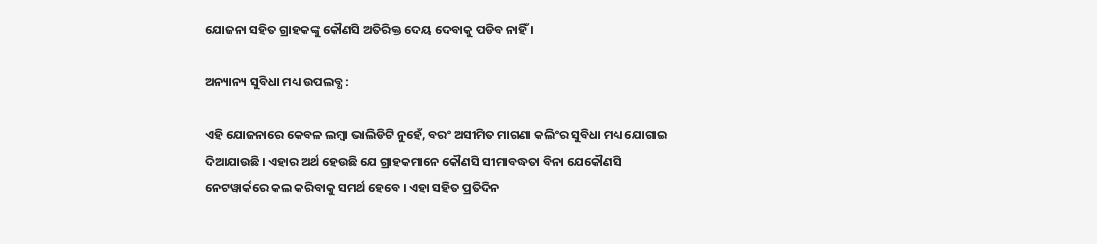ଯୋଜନା ସହିତ ଗ୍ରାହକଙ୍କୁ କୌଣସି ଅତିରିକ୍ତ ଦେୟ ଦେବାକୁ ପଡିବ ନାହିଁ ।

ଅନ୍ୟାନ୍ୟ ସୁବିଧା ମଧ୍ୟ ଉପଲବ୍ଧ :

ଏହି ଯୋଜନାରେ କେବଳ ଲମ୍ବା ଭାଲିଡିଟି ନୁହେଁ, ବରଂ ଅସୀମିତ ମାଗଣା କଲିଂର ସୁବିଧା ମଧ୍ୟ ଯୋଗାଇ ଦିଆଯାଉଛି । ଏହାର ଅର୍ଥ ହେଉଛି ଯେ ଗ୍ରାହକମାନେ କୌଣସି ସୀମାବଦ୍ଧତା ବିନା ଯେକୌଣସି ନେଟୱାର୍କରେ କଲ କରିବାକୁ ସମର୍ଥ ହେବେ । ଏହା ସହିତ ପ୍ରତିଦିନ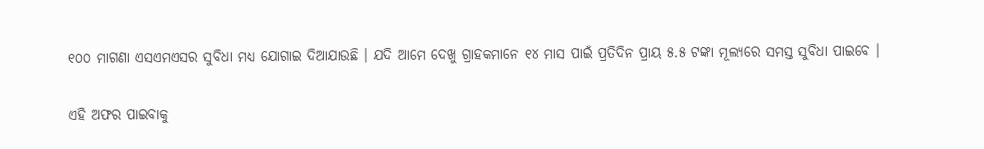୧୦୦ ମାଗଣା ଏସଏମଏସର ସୁବିଧା ମଧ୍ୟ ଯୋଗାଇ ଦିଆଯାଉଛି । ଯଦି ଆମେ ଦେଖୁ ଗ୍ରାହକମାନେ ୧୪ ମାସ ପାଇଁ ପ୍ରତିଦିନ ପ୍ରାୟ ୫.୫ ଟଙ୍କା ମୂଲ୍ୟରେ ସମସ୍ତ ସୁବିଧା ପାଇବେ ।

ଏହି ଅଫର ପାଇବାକୁ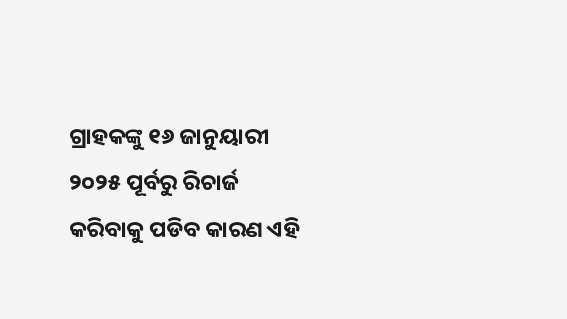ଗ୍ରାହକଙ୍କୁ ୧୬ ଜାନୁୟାରୀ ୨୦୨୫ ପୂର୍ବରୁ ରିଚାର୍ଜ କରିବାକୁ ପଡିବ କାରଣ ଏହି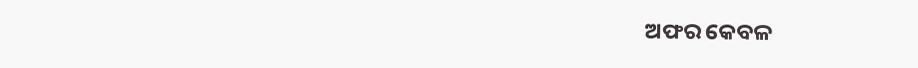ଅଫର କେବଳ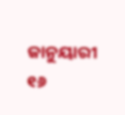ଜାନୁୟାରୀ ୧୬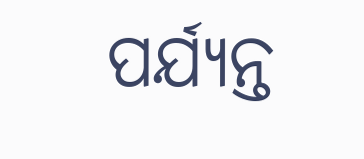ପର୍ଯ୍ୟନ୍ତ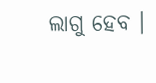ଲାଗୁ ହେବ ।